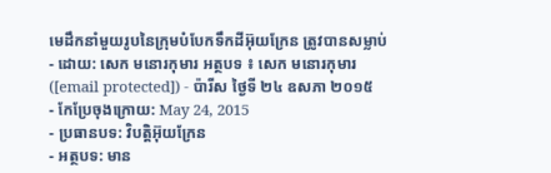មេដឹកនាំមួយរូបនៃក្រុមបំបែកទឹកដីអ៊ុយក្រែន ត្រូវបានសម្លាប់
- ដោយ: សេក មនោរកុមារ អត្ថបទ ៖ សេក មនោរកុមារ ([email protected]) - ប៉ារីស ថ្ងៃទី ២៤ ឧសភា ២០១៥
- កែប្រែចុងក្រោយ: May 24, 2015
- ប្រធានបទ: វិបត្តិអ៊ុយក្រែន
- អត្ថបទ: មាន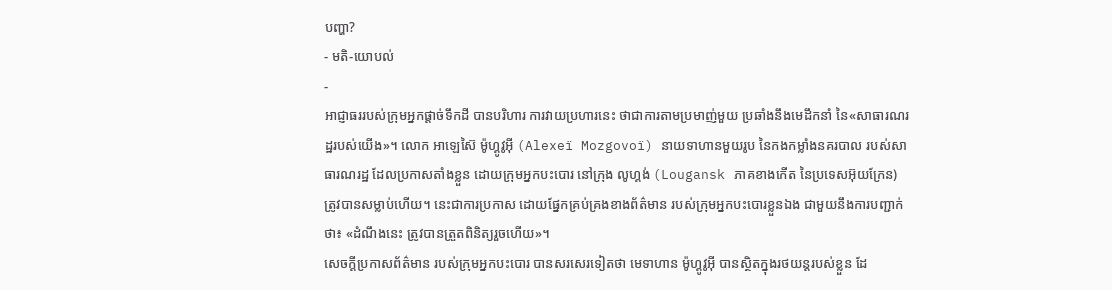បញ្ហា?
- មតិ-យោបល់
-
អាជ្ញាធររបស់ក្រុមអ្នកផ្ដាច់ទឹកដី បានបរិហារ ការវាយប្រហារនេះ ថាជាការតាមប្រមាញ់មួយ ប្រឆាំងនឹងមេដឹកនាំ នៃ«សាធារណរដ្ឋរបស់យើង»។ លោក អាឡេស៊ៃ ម៉ូហ្គូវូអ៊ី (Alexeï Mozgovoï) នាយទាហានមួយរូប នៃកងកម្លាំងនគរបាល របស់សាធារណរដ្ឋ ដែលប្រកាសតាំងខ្លួន ដោយក្រុមអ្នកបះបោរ នៅក្រុង លូហ្គង់ (Lougansk ភាគខាងកើត នៃប្រទេសអ៊ុយក្រែន) ត្រូវបានសម្លាប់ហើយ។ នេះជាការប្រកាស ដោយផ្នែកគ្រប់គ្រងខាងព័ត៌មាន របស់ក្រុមអ្នកបះបោរខ្លួនឯង ជាមួយនឹងការបញ្ជាក់ថា៖ «ដំណឹងនេះ ត្រូវបានត្រួតពិនិត្យរួចហើយ»។
សេចក្ដីប្រកាសព័ត៌មាន របស់ក្រុមអ្នកបះបោរ បានសរសេរទៀតថា មេទាហាន ម៉ូហ្គូវូអ៊ី បានស្ថិតក្នុងរថយន្ដរបស់ខ្លួន ដែ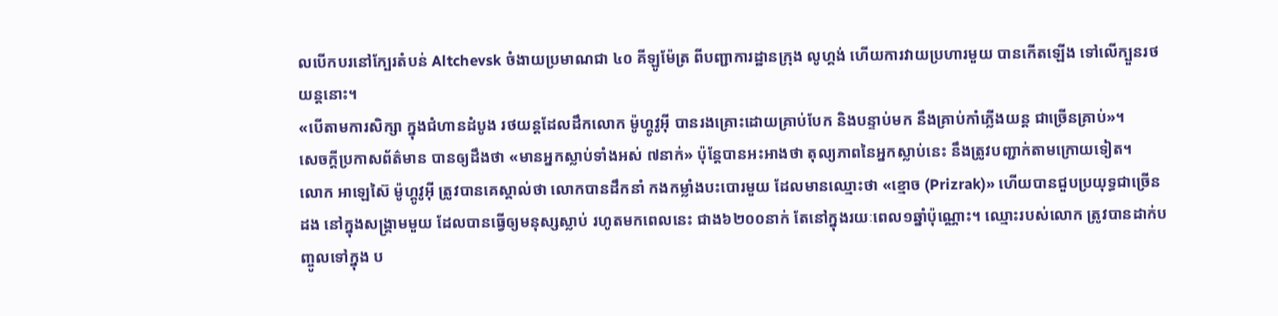លបើកបរនៅក្បែរតំបន់ Altchevsk ចំងាយប្រមាណជា ៤០ គីឡូម៉ែត្រ ពីបញ្ជាការដ្ឋានក្រុង លូហ្គង់ ហើយការវាយប្រហារមួយ បានកើតឡើង ទៅលើក្បួនរថយន្ដនោះ។
«បើតាមការសិក្សា ក្នុងជំហានដំបូង រថយន្ដដែលដឹកលោក ម៉ូហ្គូវូអ៊ី បានរងគ្រោះដោយគ្រាប់បែក និងបន្ទាប់មក នឹងគ្រាប់កាំភ្លើងយន្ដ ជាច្រើនគ្រាប់»។
សេចក្ដីប្រកាសព័ត៌មាន បានឲ្យដឹងថា «មានអ្នកស្លាប់ទាំងអស់ ៧នាក់» ប៉ុន្តែបានអះអាងថា តុល្យភាពនៃអ្នកស្លាប់នេះ នឹងត្រូវបញ្ជាក់តាមក្រោយទៀត។
លោក អាឡេស៊ៃ ម៉ូហ្គូវូអ៊ី ត្រូវបានគេស្គាល់ថា លោកបានដឹកនាំ កងកម្លាំងបះបោរមួយ ដែលមានឈ្មោះថា «ខ្មោច (Prizrak)» ហើយបានជួបប្រយុទ្ធជាច្រើនដង នៅក្នុងសង្គ្រាមមួយ ដែលបានធ្វើឲ្យមនុស្សស្លាប់ រហូតមកពេលនេះ ជាង៦២០០នាក់ តែនៅក្នុងរយៈពេល១ឆ្នាំប៉ុណ្ណោះ។ ឈ្មោះរបស់លោក ត្រូវបានដាក់បញ្ចូលទៅក្នុង ប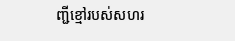ញ្ជីខ្មៅរបស់សហរ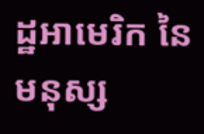ដ្ឋអាមេរិក នៃមនុស្ស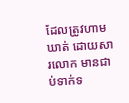ដែលត្រូវហាមឃាត់ ដោយសារលោក មានជាប់ទាក់ទ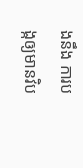ងនឹង ការបង្កឲ្យមានវិប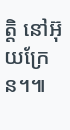ត្តិ នៅអ៊ុយក្រែន។៕